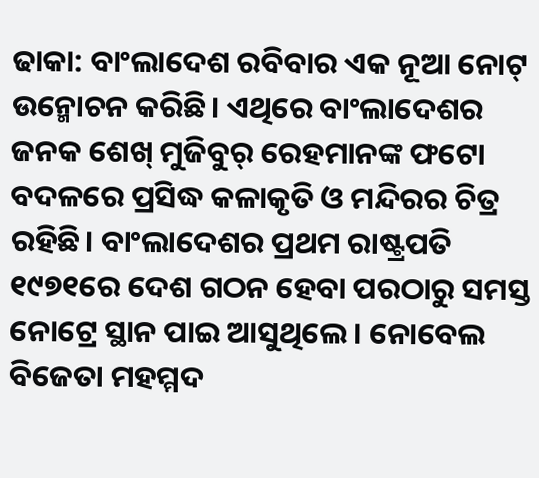ଢାକା: ବାଂଲାଦେଶ ରବିବାର ଏକ ନୂଆ ନୋଟ୍ ଉନ୍ମୋଚନ କରିଛି। ଏଥିରେ ବାଂଲାଦେଶର ଜନକ ଶେଖ୍ ମୁଜିବୁର୍ ରେହମାନଙ୍କ ଫଟୋ ବଦଳରେ ପ୍ରସିଦ୍ଧ କଳାକୃତି ଓ ମନ୍ଦିରର ଚିତ୍ର ରହିଛି। ବାଂଲାଦେଶର ପ୍ରଥମ ରାଷ୍ଟ୍ରପତି ୧୯୭୧ରେ ଦେଶ ଗଠନ ହେବା ପରଠାରୁ ସମସ୍ତ ନୋଟ୍ରେ ସ୍ଥାନ ପାଇ ଆସୁଥିଲେ। ନୋବେଲ ବିଜେତା ମହମ୍ମଦ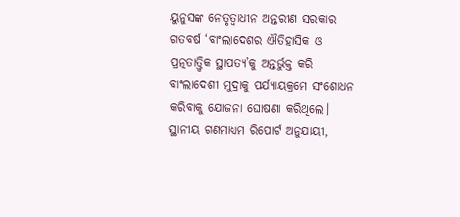ୟୁନୁସଙ୍କ ନେତୃତ୍ୱାଧୀନ ଅନ୍ତରୀଣ ସରକାର ଗତବର୍ଷ ‘ବାଂଲାଦେଶର ଐତିହାସିକ ଓ ପ୍ରତ୍ନତାତ୍ତ୍ୱିକ ସ୍ଥାପତ୍ୟ’କୁ ଅନ୍ତର୍ଭୁକ୍ତ କରି ବାଂଲାଦେଶୀ ମୁଦ୍ରାକୁ ପର୍ଯ୍ୟାୟକ୍ରମେ ସଂଶୋଧନ କରିବାକୁ ଯୋଜନା ଘୋଷଣା କରିଥିଲେ।
ସ୍ଥାନୀୟ ଗଣମାଧ୍ୟମ ରିପୋର୍ଟ ଅନୁଯାୟୀ,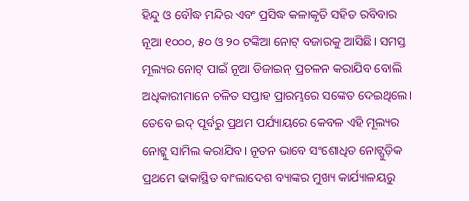ହିନ୍ଦୁ ଓ ବୌଦ୍ଧ ମନ୍ଦିର ଏବଂ ପ୍ରସିଦ୍ଧ କଳାକୃତି ସହିତ ରବିବାର ନୂଆ ୧୦୦୦, ୫୦ ଓ ୨୦ ଟଙ୍କିଆ ନୋଟ୍ ବଜାରକୁ ଆସିଛି। ସମସ୍ତ ମୂଲ୍ୟର ନୋଟ୍ ପାଇଁ ନୂଆ ଡିଜାଇନ୍ ପ୍ରଚଳନ କରାଯିବ ବୋଲି ଅଧିକାରୀମାନେ ଚଳିତ ସପ୍ତାହ ପ୍ରାରମ୍ଭରେ ସଙ୍କେତ ଦେଇଥିଲେ। ତେବେ ଇଦ୍ ପୂର୍ବରୁ ପ୍ରଥମ ପର୍ଯ୍ୟାୟରେ କେବଳ ଏହି ମୂଲ୍ୟର ନୋଟ୍କୁ ସାମିଲ କରାଯିବ। ନୂତନ ଭାବେ ସଂଶୋଧିତ ନୋଟ୍ଗୁଡ଼ିକ ପ୍ରଥମେ ଢାକାସ୍ଥିତ ବାଂଲାଦେଶ ବ୍ୟାଙ୍କର ମୁଖ୍ୟ କାର୍ଯ୍ୟାଳୟରୁ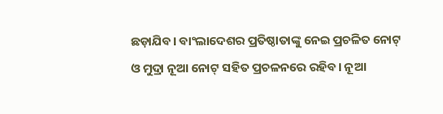ଛଡ଼ାଯିବ। ବାଂଲାଦେଶର ପ୍ରତିଷ୍ଠାତାଙ୍କୁ ନେଇ ପ୍ରଚଳିତ ନୋଟ୍ ଓ ମୁଦ୍ରା ନୂଆ ନୋଟ୍ ସହିତ ପ୍ରଚଳନରେ ରହିବ। ନୂଆ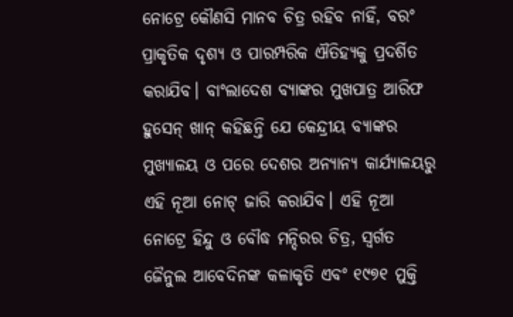ନୋଟ୍ରେ କୌଣସି ମାନବ ଚିତ୍ର ରହିବ ନାହିଁ, ବରଂ ପ୍ରାକୃତିକ ଦୃଶ୍ୟ ଓ ପାରମ୍ପରିକ ଐତିହ୍ୟକୁ ପ୍ରଦର୍ଶିତ କରାଯିବ। ବାଂଲାଦେଶ ବ୍ୟାଙ୍କର ମୁଖପାତ୍ର ଆରିଫ ହୁସେନ୍ ଖାନ୍ କହିଛନ୍ତି ଯେ କେନ୍ଦ୍ରୀୟ ବ୍ୟାଙ୍କର ମୁଖ୍ୟାଳୟ ଓ ପରେ ଦେଶର ଅନ୍ୟାନ୍ୟ କାର୍ଯ୍ୟାଳୟରୁ ଏହି ନୂଆ ନୋଟ୍ ଜାରି କରାଯିବ। ଏହି ନୂଆ ନୋଟ୍ରେ ହିନ୍ଦୁ ଓ ବୌଦ୍ଧ ମନ୍ଦିରର ଚିତ୍ର, ସ୍ୱର୍ଗତ ଜୈନୁଲ ଆବେଦିନଙ୍କ କଳାକୃତି ଏବଂ ୧୯୭୧ ମୁକ୍ତି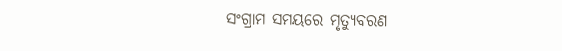ସଂଗ୍ରାମ ସମୟରେ ମୃତ୍ୟୁବରଣ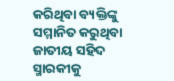କରିଥିବା ବ୍ୟକ୍ତିଙ୍କୁ ସମ୍ମାନିତ କରୁଥିବା ଜାତୀୟ ସହିଦ ସ୍ମାରକୀକୁ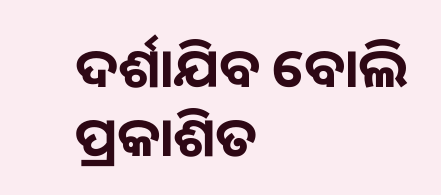ଦର୍ଶାଯିବ ବୋଲି ପ୍ରକାଶିତ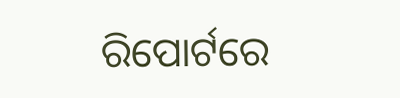ରିପୋର୍ଟରେ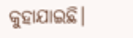କୁହାଯାଇଛି।